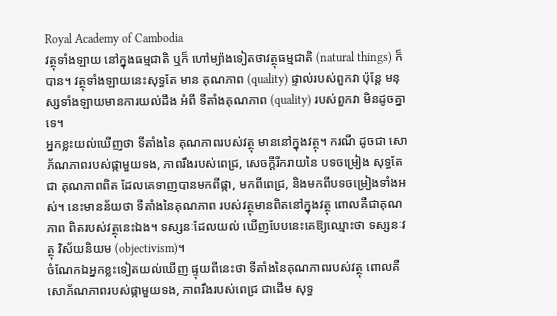Royal Academy of Cambodia
វត្ថុទាំងឡាយ នៅក្នុងធម្មជាតិ ឬក៏ ហៅម្យ៉ាងទៀតថាវត្ថុធម្មជាតិ (natural things) ក៏បាន។ វត្ថុទាំងឡាយនេះសុទ្ធតែ មាន គុណភាព (quality) ផ្ទាល់របស់ពួកវា ប៉ុន្តែ មនុស្សទាំងឡាយមានការយល់ដឹង អំពី ទីតាំងគុណភាព (quality) របស់ពួកវា មិនដូចគ្នាទេ។
អ្នកខ្លះយល់ឃើញថា ទីតាំងនៃ គុណភាពរបស់វត្ថុ មាននៅក្នុងវត្ថុ។ ករណី ដូចជា សោភ័ណភាពរបស់ផ្កាមួយទង, ភាពរឹងរបស់ពេជ្រ, សេចក្ដីរីករាយនៃ បទចម្រៀង សុទ្ធតែជា គុណភាពពិត ដែលគេទាញបានមកពីផ្កា, មកពីពេជ្រ, និងមកពីបទចម្រៀងទាំងអស់។ នេះមានន័យថា ទីតាំងនៃគុណភាព របស់វត្ថុមានពិតនៅក្នុងវត្ថុ ពោលគឺជាគុណភាព ពិតរបស់វត្ថុនេះឯង។ ទស្សនៈដែលយល់ ឃើញបែបនេះគេឱ្យឈ្មោះថា ទស្សនៈវត្ថុ វិស័យនិយម (objectivism)។
ចំណែកឯអ្នកខ្លះទៀតយល់ឃើញ ផ្ទុយពីនេះថា ទីតាំងនៃគុណភាពរបស់វត្ថុ ពោលគឺ សោភ័ណភាពរបស់ផ្កាមួយទង, ភាពរឹងរបស់ពេជ្រ ជាដើម សុទ្ធ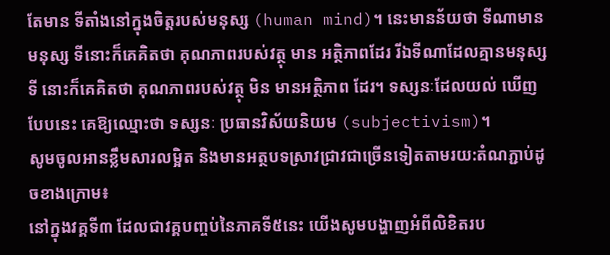តែមាន ទីតាំងនៅក្នុងចិត្តរបស់មនុស្ស (human mind)។ នេះមានន័យថា ទីណាមានមនុស្ស ទីនោះក៏គេគិតថា គុណភាពរបស់វត្ថុ មាន អត្ថិភាពដែរ រីឯទីណាដែលគ្មានមនុស្ស ទី នោះក៏គេគិតថា គុណភាពរបស់វត្ថុ មិន មានអត្ថិភាព ដែរ។ ទស្សនៈដែលយល់ ឃើញបែបនេះ គេឱ្យឈ្មោះថា ទស្សនៈ ប្រធានវិស័យនិយម (subjectivism)។
សូមចូលអានខ្លឹមសារលម្អិត និងមានអត្ថបទស្រាវជ្រាវជាច្រើនទៀតតាមរយ:តំណភ្ជាប់ដូចខាងក្រោម៖
នៅក្នុងវគ្គទី៣ ដែលជាវគ្គបញ្ចប់នៃភាគទី៥នេះ យើងសូមបង្ហាញអំពីលិខិតរប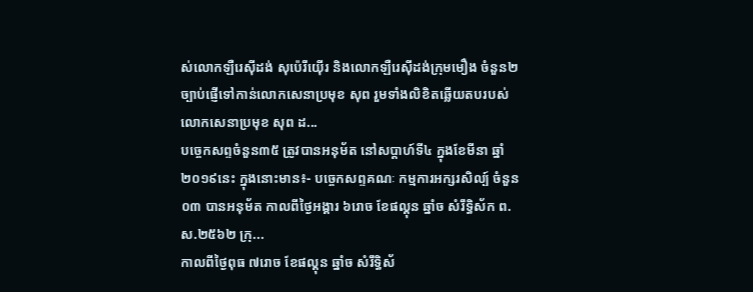ស់លោកឡឺរេស៊ីដង់ សុប៉េរីយ៉ើរ និងលោកឡឺរេស៊ីដង់ក្រុមមឿង ចំនួន២ច្បាប់ផ្ញើទៅកាន់លោកសេនាប្រមុខ សុព រួមទាំងលិខិតឆ្លើយតបរបស់លោកសេនាប្រមុខ សុព ដ...
បច្ចេកសព្ទចំនួន៣៥ ត្រូវបានអនុម័ត នៅសប្តាហ៍ទី៤ ក្នុងខែមីនា ឆ្នាំ២០១៩នេះ ក្នុងនោះមាន៖- បច្ចេកសព្ទគណៈ កម្មការអក្សរសិល្ប៍ ចំនួន០៣ បានអនុម័ត កាលពីថ្ងៃអង្គារ ៦រោច ខែផល្គុន ឆ្នាំច សំរឹទ្ធិស័ក ព.ស.២៥៦២ ក្រុ...
កាលពីថ្ងៃពុធ ៧រោច ខែផល្គុន ឆ្នាំច សំរឹទ្ធិស័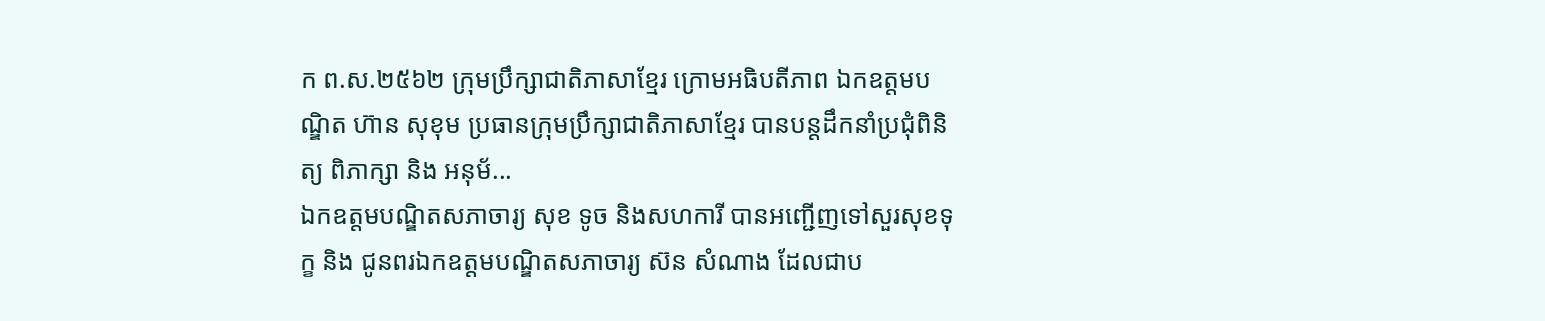ក ព.ស.២៥៦២ ក្រុមប្រឹក្សាជាតិភាសាខ្មែរ ក្រោមអធិបតីភាព ឯកឧត្តមបណ្ឌិត ហ៊ាន សុខុម ប្រធានក្រុមប្រឹក្សាជាតិភាសាខ្មែរ បានបន្តដឹកនាំប្រជុំពិនិត្យ ពិភាក្សា និង អនុម័...
ឯកឧត្តមបណ្ឌិតសភាចារ្យ សុខ ទូច និងសហការី បានអញ្ជើញទៅសួរសុខទុក្ខ និង ជូនពរឯកឧត្តមបណ្ឌិតសភាចារ្យ ស៊ន សំណាង ដែលជាប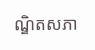ណ្ឌិតសភា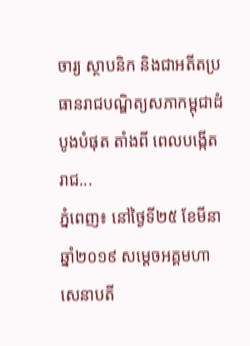ចារ្យ ស្ថាបនិក និងជាអតីតប្រធានរាជបណ្ឌិត្យសភាកម្ពុជាដំបូងបំផុត តាំងពី ពេលបង្កើត រាជ...
ភ្នំពេញ៖ នៅថ្ងៃទី២៥ ខែមីនា ឆ្នាំ២០១៩ សម្ដេចអគ្គមហាសេនាបតី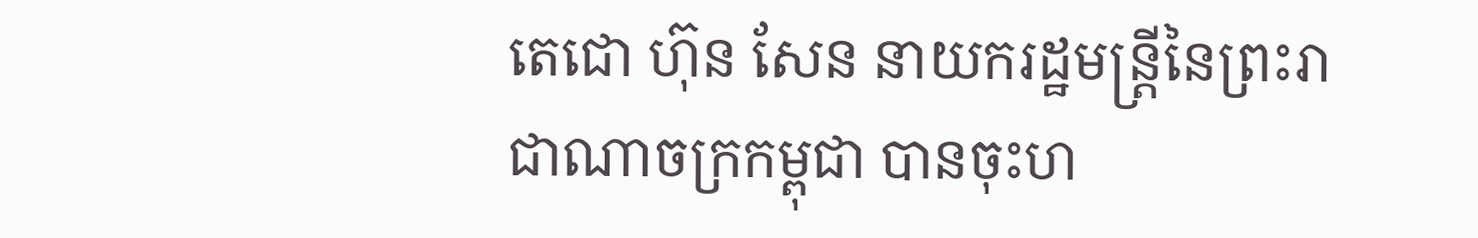តេជោ ហ៊ុន សែន នាយករដ្ឋមន្ត្រីនៃព្រះរាជាណាចក្រកម្ពុជា បានចុះហ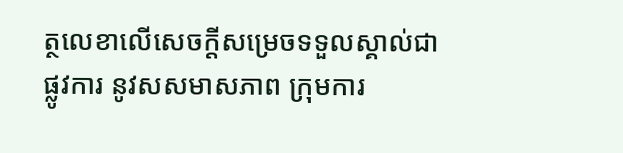ត្ថលេខាលើសេចក្តីសម្រេចទទួលស្គាល់ជាផ្លូវការ នូវសសមាសភាព ក្រុមការ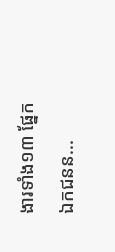ងារទាំង១៣ ផ្នែកឯកជនន...